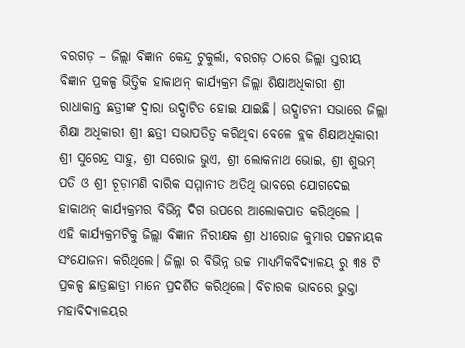ବରଗଡ଼ – ଜିଲ୍ଲା ବିଜ୍ଞାନ କେନ୍ଦ୍ର ଟୁକୁର୍ଲା, ବରଗଡ଼ ଠାରେ ଜିଲ୍ଲା ସ୍ତରୀୟ ବିଜ୍ଞାନ ପ୍ରକଳ୍ପ ଭିତ୍ତିକ ହାକାଥନ୍ କାର୍ଯ୍ୟକ୍ରମ ଜିଲ୍ଲା ଶିକ୍ଷାଅଧିକାରୀ ଶ୍ରୀ ରାଧାକାନ୍ତ ଛତ୍ରୀଙ୍କ ଦ୍ଵାରା ଉଦ୍ଘାଟିତ ହୋଇ ଯାଇଛି। ଉଦ୍ଘାଟନୀ ସଭାରେ ଜିଲ୍ଲା ଶିକ୍ଷା ଅଧିକାରୀ ଶ୍ରୀ ଛତ୍ରୀ ସଭାପତିତ୍ବ କରିଥିବା ବେଳେ ବ୍ଲକ ଶିକ୍ଷାଅଧିକାରୀ ଶ୍ରୀ ସୁରେନ୍ଦ୍ର ସାହୁ, ଶ୍ରୀ ସରୋଜ ଭୁଏ, ଶ୍ରୀ ଲୋକନାଥ ଭୋଇ, ଶ୍ରୀ ଶୁଭମ୍ ପତି ଓ ଶ୍ରୀ ଚୂଡ଼ାମଣି ବାରିକ ସମ୍ମାନୀତ ଅତିଥି ଭାବରେ ଯୋଗଦେଇ ହାକାଥନ୍ କାର୍ଯ୍ୟକ୍ରମର ବିଭିନ୍ନ ଦିଗ ଉପରେ ଆଲୋକପାତ କରିଥିଲେ ।
ଏହି କାର୍ଯ୍ୟକ୍ରମଟିକୁ ଜିଲ୍ଲା ବିଜ୍ଞାନ ନିରୀକ୍ଷକ ଶ୍ରୀ ଧୀରୋଜ କୁମାର ପଟ୍ଟନାୟକ ସଂଯୋଜନା କରିଥିଲେ। ଜିଲ୍ଲା ର ବିଭିନ୍ନ ଉଚ୍ଚ ମାଧ୍ୟମିକବିଦ୍ୟାଳୟ ରୁ ୩୫ ଟି ପ୍ରକଳ୍ପ ଛାତ୍ରଛାତ୍ରୀ ମାନେ ପ୍ରଦର୍ଶିତ କରିଥିଲେ। ବିଚାରକ ଭାବରେ ଭୁକ୍ତା ମହାବିଦ୍ୟାଳୟର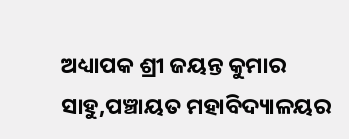ଅଧ୍ୟାପକ ଶ୍ରୀ ଜୟନ୍ତ କୁମାର ସାହୁ,ପଞ୍ଚାୟତ ମହାବିଦ୍ୟାଳୟର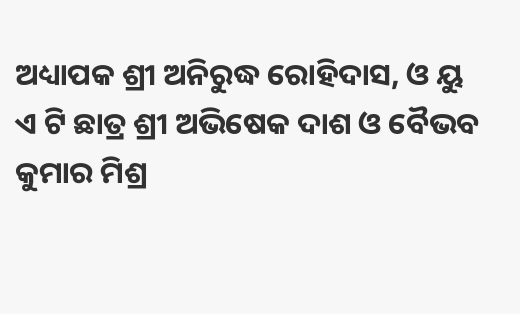ଅଧ୍ୟାପକ ଶ୍ରୀ ଅନିରୁଦ୍ଧ ରୋହିଦାସ, ଓ ୟୁ ଏ ଟି ଛାତ୍ର ଶ୍ରୀ ଅଭିଷେକ ଦାଶ ଓ ବୈଭବ କୁମାର ମିଶ୍ର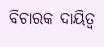ବିଚାରକ ଦାୟିତ୍ଵ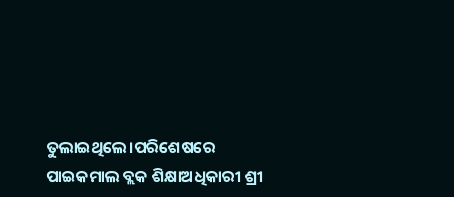ତୁଲାଇଥିଲେ।ପରିଶେଷରେ ପାଇକମାଲ ବ୍ଲକ ଶିକ୍ଷାଅଧିକାରୀ ଶ୍ରୀ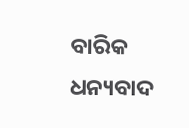ବାରିକ ଧନ୍ୟବାଦ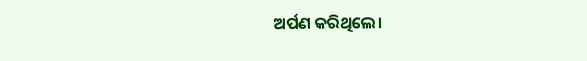ଅର୍ପଣ କରିଥିଲେ।